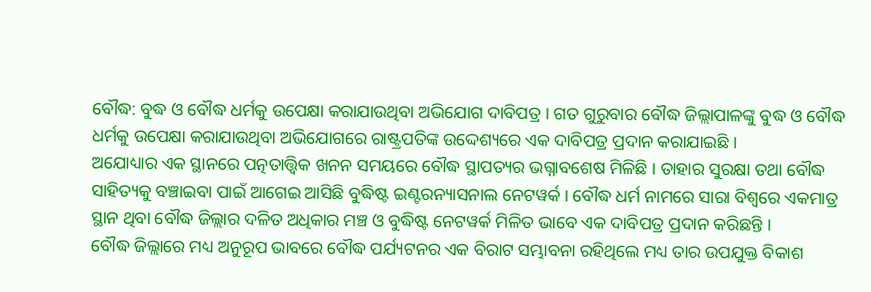ବୌଦ୍ଧ: ବୁଦ୍ଧ ଓ ବୌଦ୍ଧ ଧର୍ମକୁ ଉପେକ୍ଷା କରାଯାଉଥିବା ଅଭିଯୋଗ ଦାବିପତ୍ର । ଗତ ଗୁରୁବାର ବୌଦ୍ଧ ଜିଲ୍ଲାପାଳଙ୍କୁ ବୁଦ୍ଧ ଓ ବୌଦ୍ଧ ଧର୍ମକୁ ଉପେକ୍ଷା କରାଯାଉଥିବା ଅଭିଯୋଗରେ ରାଷ୍ଟ୍ରପତିଙ୍କ ଉଦ୍ଦେଶ୍ୟରେ ଏକ ଦାବିପତ୍ର ପ୍ରଦାନ କରାଯାଇଛି ।
ଅଯୋଧ୍ୟାର ଏକ ସ୍ଥାନରେ ପତ୍ନତାତ୍ତ୍ବିକ ଖନନ ସମୟରେ ବୌଦ୍ଧ ସ୍ଥାପତ୍ୟର ଭଗ୍ନାବଶେଷ ମିଳିଛି । ତାହାର ସୁରକ୍ଷା ତଥା ବୌଦ୍ଧ ସାହିତ୍ୟକୁ ବଞ୍ଚାଇବା ପାଇଁ ଆଗେଇ ଆସିଛି ବୁଦ୍ଧିଷ୍ଟ ଇଣ୍ଟରନ୍ୟାସନାଲ ନେଟୱର୍କ । ବୌଦ୍ଧ ଧର୍ମ ନାମରେ ସାରା ବିଶ୍ବରେ ଏକମାତ୍ର ସ୍ଥାନ ଥିବା ବୌଦ୍ଧ ଜିଲ୍ଲାର ଦଳିତ ଅଧିକାର ମଞ୍ଚ ଓ ବୁଦ୍ଧିଷ୍ଟ ନେଟୱର୍କ ମିଳିତ ଭାବେ ଏକ ଦାବିପତ୍ର ପ୍ରଦାନ କରିଛନ୍ତି ।
ବୌଦ୍ଧ ଜିଲ୍ଲାରେ ମଧ୍ୟ ଅନୁରୂପ ଭାବରେ ବୌଦ୍ଧ ପର୍ଯ୍ୟଟନର ଏକ ବିରାଟ ସମ୍ଭାବନା ରହିଥିଲେ ମଧ୍ୟ ତାର ଉପଯୁକ୍ତ ବିକାଶ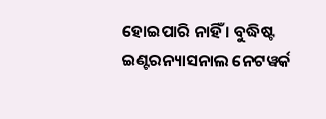ହୋଇପାରି ନାହିଁ । ବୁଦ୍ଧିଷ୍ଟ ଇଣ୍ଟରନ୍ୟାସନାଲ ନେଟୱର୍କ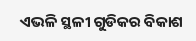ଏଭଳି ସ୍ଥଳୀ ଗୁଡିକର ବିକାଶ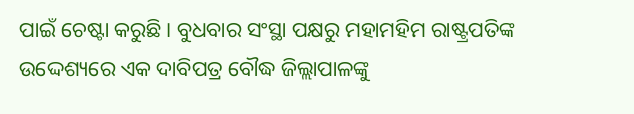ପାଇଁ ଚେଷ୍ଟା କରୁଛି । ବୁଧବାର ସଂସ୍ଥା ପକ୍ଷରୁ ମହାମହିମ ରାଷ୍ଟ୍ରପତିଙ୍କ ଉଦ୍ଦେଶ୍ୟରେ ଏକ ଦାବିପତ୍ର ବୌଦ୍ଧ ଜିଲ୍ଲାପାଳଙ୍କୁ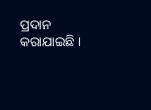ପ୍ରଦାନ କରାଯାଇଛି ।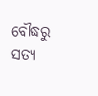ବୌଦ୍ଧରୁ ସତ୍ୟ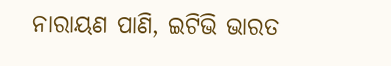ନାରାୟଣ ପାଣି, ଇଟିଭି ଭାରତ